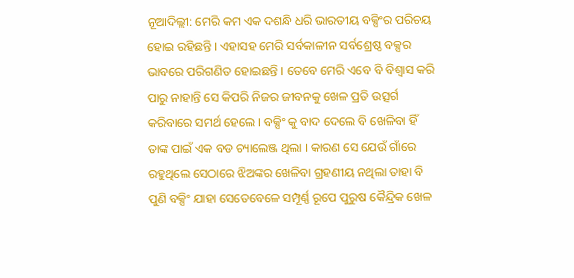ନୂଆଦିଲ୍ଲୀ: ମେରି କମ ଏକ ଦଶନ୍ଧି ଧରି ଭାରତୀୟ ବକ୍ସିଂର ପରିଚୟ ହୋଇ ରହିଛନ୍ତି । ଏହାସହ ମେରି ସର୍ବକାଳୀନ ସର୍ବଶ୍ରେଷ୍ଠ ବକ୍ସର ଭାବରେ ପରିଗଣିତ ହୋଇଛନ୍ତି । ତେବେ ମେରି ଏବେ ବି ବିଶ୍ବାସ କରି ପାରୁ ନାହାନ୍ତି ସେ କିପରି ନିଜର ଜୀବନକୁ ଖେଳ ପ୍ରତି ଉତ୍ସର୍ଗ କରିବାରେ ସମର୍ଥ ହେଲେ । ବକ୍ସିଂ କୁ ବାଦ ଦେଲେ ବି ଖେଳିବା ହିଁ ତାଙ୍କ ପାଇଁ ଏକ ବଡ ଚ୍ୟାଲେଞ୍ଜ ଥିଲା । କାରଣ ସେ ଯେଉଁ ଗାଁରେ ରହୁଥିଲେ ସେଠାରେ ଝିଅଙ୍କର ଖେଳିବା ଗ୍ରହଣୀୟ ନଥିଲା ତାହା ବି ପୁଣି ବକ୍ସିଂ ଯାହା ସେତେବେଳେ ସମ୍ପୂର୍ଣ୍ଣ ରୂପେ ପୁରୁଷ କୈନ୍ଦ୍ରିକ ଖେଳ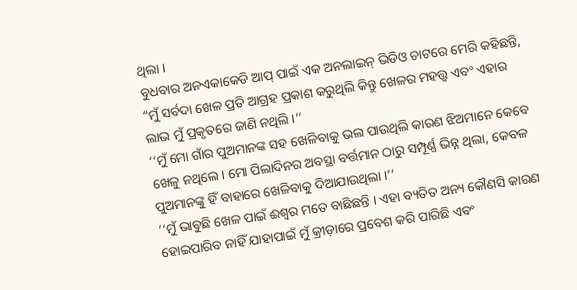ଥିଲା ।
ବୁଧବାର ଅନଏକାକେଡି ଆପ୍ ପାଇଁ ଏକ ଅନଲାଇନ୍ ଭିଡିଓ ଚାଟରେ ମେରି କହିଛନ୍ତି, “ମୁଁ ସର୍ବଦା ଖେଳ ପ୍ରତି ଆଗ୍ରହ ପ୍ରକାଶ କରୁଥିଲି କିନ୍ତୁ ଖେଳର ମହତ୍ତ୍ବ ଏବଂ ଏହାର ଲାଭ ମୁଁ ପ୍ରକୃତରେ ଜାଣି ନଥିଲି ।’’
‘‘ମୁଁ ମୋ ଗାଁର ପୁଅମାନଙ୍କ ସହ ଖେଳିବାକୁ ଭଲ ପାଉଥିଲି କାରଣ ଝିଅମାନେ କେବେ ଖେଳୁ ନଥିଲେ। ମୋ ପିଲାଦିନର ଅବସ୍ଥା ବର୍ତ୍ତମାନ ଠାରୁ ସମ୍ପୂର୍ଣ୍ଣ ଭିନ୍ନ ଥିଲା, କେବଳ ପୁଅମାନଙ୍କୁ ହିଁ ବାହାରେ ଖେଳିବାକୁ ଦିଆଯାଉଥିଲା ।’’
‘‘ମୁଁ ଭାବୁଛି ଖେଳ ପାଇଁ ଈଶ୍ବର ମତେ ବାଛିଛନ୍ତି । ଏହା ବ୍ୟତିତ ଅନ୍ୟ କୌଣସି କାରଣ ହୋଇପାରିବ ନାହିଁ ଯାହାପାଇଁ ମୁଁ କ୍ରୀଡ଼ାରେ ପ୍ରବେଶ କରି ପାରିଛି ଏବଂ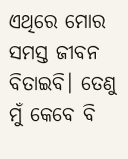ଏଥିରେ ମୋର ସମସ୍ତ ଜୀବନ ବିତାଇବି। ତେଣୁ ମୁଁ କେବେ ବି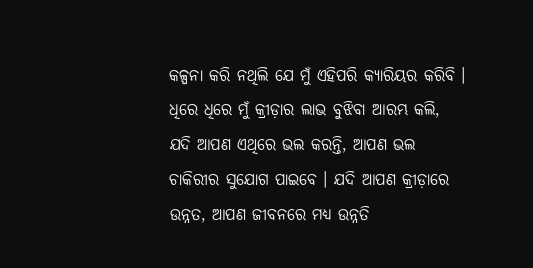କଳ୍ପନା କରି ନଥିଲି ଯେ ମୁଁ ଏହିପରି କ୍ୟାରିୟର କରିବି । ଧିରେ ଧିରେ ମୁଁ କ୍ରୀଡ଼ାର ଲାଭ ବୁଝିବା ଆରମ୍ଭ କଲି, ଯଦି ଆପଣ ଏଥିରେ ଭଲ କରନ୍ତି, ଆପଣ ଭଲ ଚାକିରୀର ସୁଯୋଗ ପାଇବେ । ଯଦି ଆପଣ କ୍ରୀଡ଼ାରେ ଉନ୍ନତ, ଆପଣ ଜୀବନରେ ମଧ୍ୟ ଉନ୍ନତି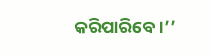କରିପାରିବେ ।’’